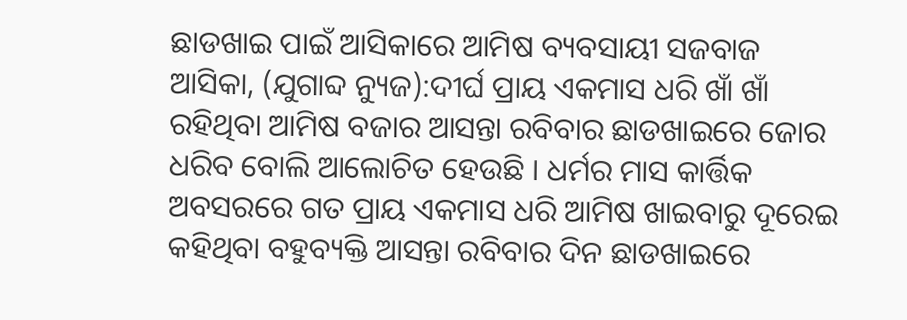ଛାଡଖାଇ ପାଇଁ ଆସିକାରେ ଆମିଷ ବ୍ୟବସାୟୀ ସଜବାଜ
ଆସିକା, (ଯୁଗାବ୍ଦ ନ୍ୟୁଜ):ଦୀର୍ଘ ପ୍ରାୟ ଏକମାସ ଧରି ଖାଁ ଖାଁ ରହିଥିବା ଆମିଷ ବଜାର ଆସନ୍ତା ରବିବାର ଛାଡଖାଇରେ ଜୋର ଧରିବ ବୋଲି ଆଲୋଚିତ ହେଉଛି । ଧର୍ମର ମାସ କାର୍ତ୍ତିକ ଅବସରରେ ଗତ ପ୍ରାୟ ଏକମାସ ଧରି ଆମିଷ ଖାଇବାରୁ ଦୂରେଇ କହିଥିବା ବହୁବ୍ୟକ୍ତି ଆସନ୍ତା ରବିବାର ଦିନ ଛାଡଖାଇରେ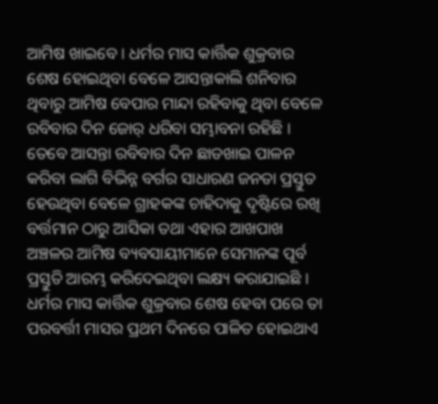ଆମିଷ ଖାଇବେ । ଧର୍ମର ମାସ କାର୍ତ୍ତିକ ଶୁକ୍ରବାର ଶେଷ ହୋଇଥିବା ବେଳେ ଆସନ୍ତାକାଲି ଶନିବାର ଥିବାରୁ ଆମିଷ ବେପାର ମାନ୍ଦା ରହିବାକୁ ଥିବା ବେଳେ ରବିବାର ଦିନ ଜୋର୍ ଧରିବା ସମ୍ଭାବନା ରହିଛି । ତେବେ ଆସନ୍ତା ରବିବାର ଦିନ ଛାଡଖାଇ ପାଳନ କରିବା ଲାଗି ବିଭିନ୍ନ ବର୍ଗର ସାଧାରଣ ଜନତା ପ୍ରସ୍ତୁତ ହେଉଥିବା ବେଳେ ଗ୍ରାହକଙ୍କ ଚାହିଦାକୁ ଦୃଷ୍ଟିରେ ରଖି ବର୍ତ୍ତମାନ ଠାରୁ ଆସିକା ତଥା ଏହାର ଆଖପାଖ ଅଞ୍ଚଳର ଆମିଷ ବ୍ୟବସାୟୀମାନେ ସେମାନଙ୍କ ପୂର୍ବ ପ୍ରସ୍ତୁତି ଆରମ୍ଭ କରିଦେଇଥିବା ଲକ୍ଷ୍ୟ କରାଯାଇଛି । ଧର୍ମର ମାସ କାର୍ତ୍ତିକ ଶୁକ୍ରବାର ଶେଷ ହେବା ପରେ ତା ପରବର୍ତ୍ତୀ ମାସର ପ୍ରଥମ ଦିନରେ ପାଳିତ ହୋଇଥାଏ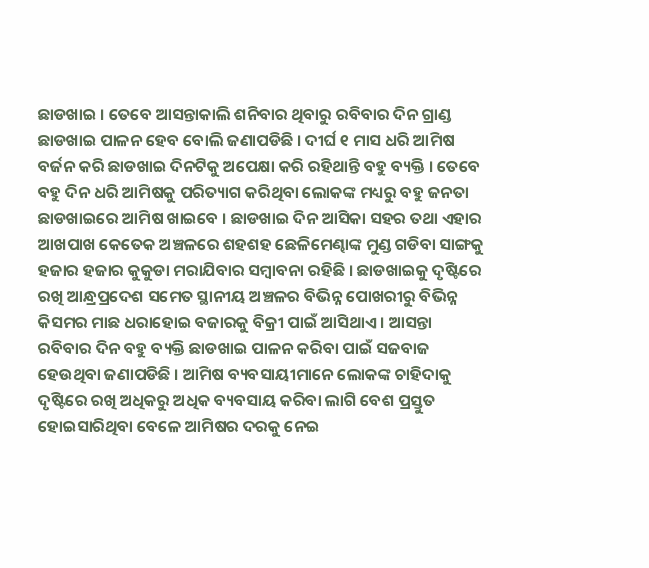ଛାଡଖାଇ । ତେବେ ଆସନ୍ତାକାଲି ଶନିବାର ଥିବାରୁ ରବିବାର ଦିନ ଗ୍ରାଣ୍ଡ ଛାଡଖାଇ ପାଳନ ହେବ ବୋଲି ଜଣାପଡିଛି । ଦୀର୍ଘ ୧ ମାସ ଧରି ଆମିଷ ବର୍ଜନ କରି ଛାଡଖାଇ ଦିନଟିକୁ ଅପେକ୍ଷା କରି ରହିଥାନ୍ତି ବହୁ ବ୍ୟକ୍ତି । ତେବେ ବହୁ ଦିନ ଧରି ଆମିଷକୁ ପରିତ୍ୟାଗ କରିଥିବା ଲୋକଙ୍କ ମଧ୍ୟରୁ ବହୁ ଜନତା ଛାଡଖାଇରେ ଆମିଷ ଖାଇବେ । ଛାଡଖାଇ ଦିନ ଆସିକା ସହର ତଥା ଏହାର ଆଖପାଖ କେତେକ ଅଞ୍ଚଳରେ ଶହଶହ ଛେଳିମେଣ୍ଢାଙ୍କ ମୁଣ୍ଡ ଗଡିବା ସାଙ୍ଗକୁ ହଜାର ହଜାର କୁକୁଡା ମରାଯିବାର ସମ୍ବାବନା ରହିଛି । ଛାଡଖାଇକୁ ଦୃଷ୍ଟିରେ ରଖି ଆନ୍ଧ୍ରପ୍ରଦେଶ ସମେତ ସ୍ଥାନୀୟ ଅଞ୍ଚଳର ବିଭିନ୍ନ ପୋଖରୀରୁ ବିଭିନ୍ନ କିସମର ମାଛ ଧରାହୋଇ ବଜାରକୁ ବିକ୍ରୀ ପାଇଁ ଆସିଥାଏ । ଆସନ୍ତା ରବିବାର ଦିନ ବହୁ ବ୍ୟକ୍ତି ଛାଡଖାଇ ପାଳନ କରିବା ପାଇଁ ସଜବାଜ ହେଉଥିବା ଜଣାପଡିଛି । ଆମିଷ ବ୍ୟବସାୟୀମାନେ ଲୋକଙ୍କ ଚାହିଦାକୁ ଦୃଷ୍ଟିରେ ରଖି ଅଧିକରୁ ଅଧିକ ବ୍ୟବସାୟ କରିବା ଲାଗି ବେଶ ପ୍ରସ୍ତୁତ ହୋଇସାରିଥିବା ବେଳେ ଆମିଷର ଦରକୁ ନେଇ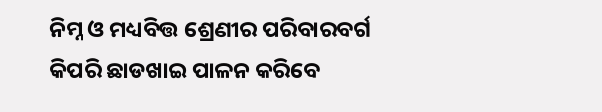ନିମ୍ନ ଓ ମଧ୍ୟବିତ୍ତ ଶ୍ରେଣୀର ପରିବାରବର୍ଗ କିପରି ଛାଡଖାଇ ପାଳନ କରିବେ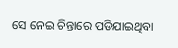ସେ ନେଇ ଚିନ୍ତାରେ ପଡିଯାଇଥିବା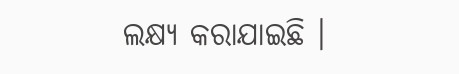ଲକ୍ଷ୍ୟ କରାଯାଇଛି ।